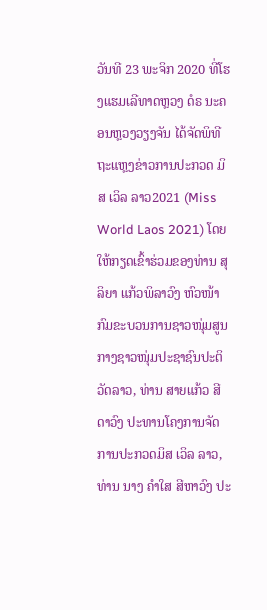ວັນທີ 23 ພະຈິກ 2020 ທີ່ໂຮງແຮມເລີທາດຫຼວງ ດໍຣ ນະຄອນຫຼວງວຽງຈັນ ໄດ້ຈັດພິທີຖະແຫຼງຂ່າວການປະກວດ ມິສ ເວິລ ລາວ2021 (Miss World Laos 2021) ໂດຍໃຫ້ກຽດເຂົ້າຮ່ວມຂອງທ່ານ ສຸລິຍາ ແກ້ວພິລາວົງ ຫົວໜ້າກົມຂະບວນການຊາວໜຸ່ມສູນກາງຊາວໜຸ່ມປະຊາຊົນປະຕິວັດລາວ, ທ່ານ ສາຍແກ້ວ ສີດາວົງ ປະທານໂຄງການຈັດການປະກວດມິສ ເວິລ ລາວ, ທ່ານ ນາງ ຄໍາໃສ ສີຫາວົງ ປະ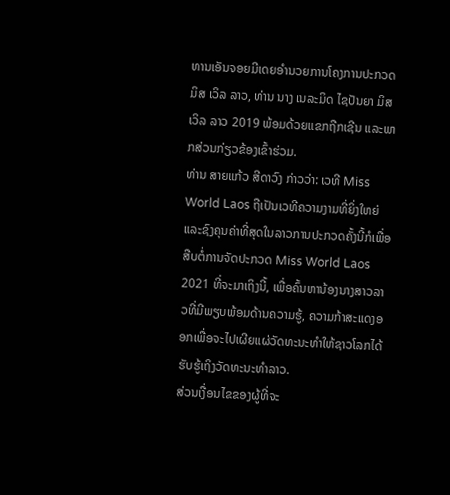ທານເອັນຈອຍມີເດຍອໍານວຍການໂຄງການປະກວດ ມິສ ເວິລ ລາວ, ທ່ານ ນາງ ເນລະມິດ ໄຊປັນຍາ ມິສ ເວິລ ລາວ 2019 ພ້ອມດ້ວຍແຂກຖືກເຊີນ ແລະພາກສ່ວນກ່ຽວຂ້ອງເຂົ້າຮ່ວມ.
ທ່ານ ສາຍແກ້ວ ສີດາວົງ ກ່າວວ່າ: ເວທີ Miss World Laos ຖືເປັນເວທີຄວາມງາມທີ່ຍິ່ງໃຫຍ່ ແລະຊົງຄຸນຄ່າທີ່ສຸດໃນລາວການປະກວດຄັ້ງນີ້ກໍເພື່ອສືບຕໍ່ການຈັດປະກວດ Miss World Laos 2021 ທີ່ຈະມາເຖິງນີ້, ເພື່ອຄົ້ນຫານ້ອງນາງສາວລາວທີ່ມີພຽບພ້ອມດ້ານຄວາມຮູ້, ຄວາມກ້າສະແດງອອກເພື່ອຈະໄປເຜີຍແຜ່ວັດທະນະທໍາໃຫ້ຊາວໂລກໄດ້ຮັບຮູ້ເຖິງວັດທະນະທໍາລາວ.
ສ່ວນເງື່ອນໄຂຂອງຜູ້ທີ່ຈະ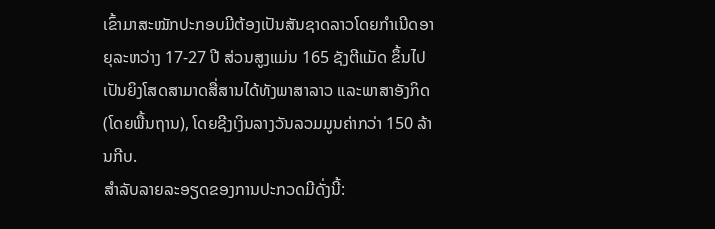ເຂົ້າມາສະໝັກປະກອບມີຕ້ອງເປັນສັນຊາດລາວໂດຍກຳເນີດອາຍຸລະຫວ່າງ 17-27 ປີ ສ່ວນສູງແມ່ນ 165 ຊັງຕີແມັດ ຂຶ້ນໄປເປັນຍິງໂສດສາມາດສື່ສານໄດ້ທັງພາສາລາວ ແລະພາສາອັງກິດ (ໂດຍພື້ນຖານ), ໂດຍຊີງເງິນລາງວັນລວມມູນຄ່າກວ່າ 150 ລ້ານກີບ.
ສຳລັບລາຍລະອຽດຂອງການປະກວດມີດັ່ງນີ້: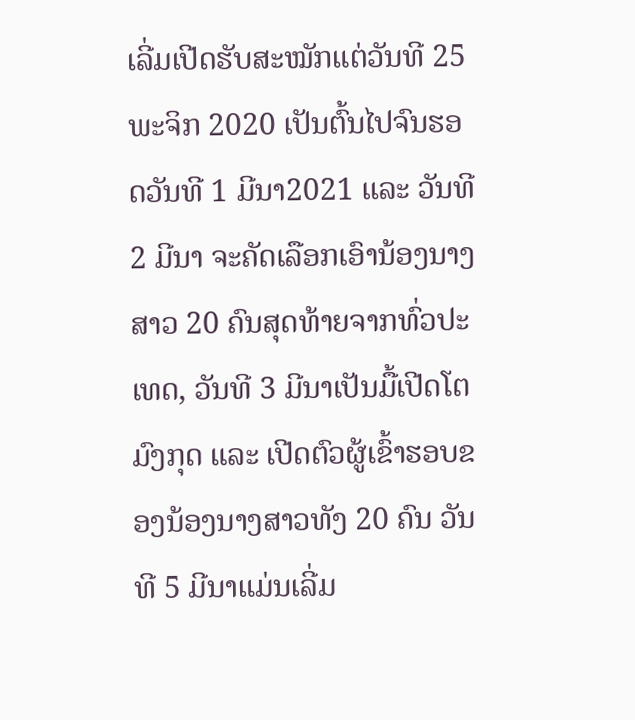ເລີ່ມເປີດຮັບສະໝັກແຕ່ວັນທີ 25 ພະຈິກ 2020 ເປັນຕົ້ນໄປຈົນຮອດວັນທີ 1 ມີນາ2021 ແລະ ວັນທີ 2 ມີນາ ຈະຄັດເລືອກເອົານ້ອງນາງສາວ 20 ຄົນສຸດທ້າຍຈາກທົ່ວປະເທດ, ວັນທີ 3 ມີນາເປັນມື້ເປີດໂຕມົງກຸດ ແລະ ເປີດຕົວຜູ້ເຂົ້າຮອບຂອງນ້ອງນາງສາວທັງ 20 ຄົນ ວັນທີ 5 ມີນາແມ່ນເລີ່ມ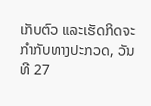ເກັບຕົວ ແລະເຮັດກິດຈະກໍາກັບທາງປະກວດ, ວັນທີ 27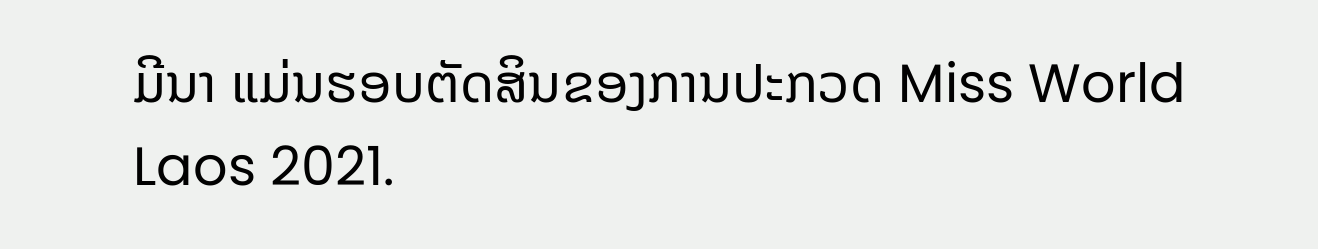ມີນາ ແມ່ນຮອບຕັດສິນຂອງການປະກວດ Miss World Laos 2021.